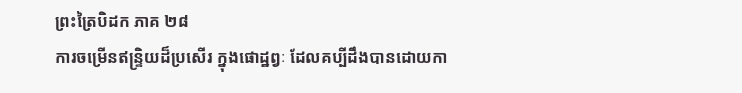ព្រះត្រៃបិដក ភាគ ២៨
ការចម្រើនឥន្ទ្រិយដ៏ប្រសើរ ក្នុងផោដ្ឋព្វៈ ដែលគប្បីដឹងបានដោយកា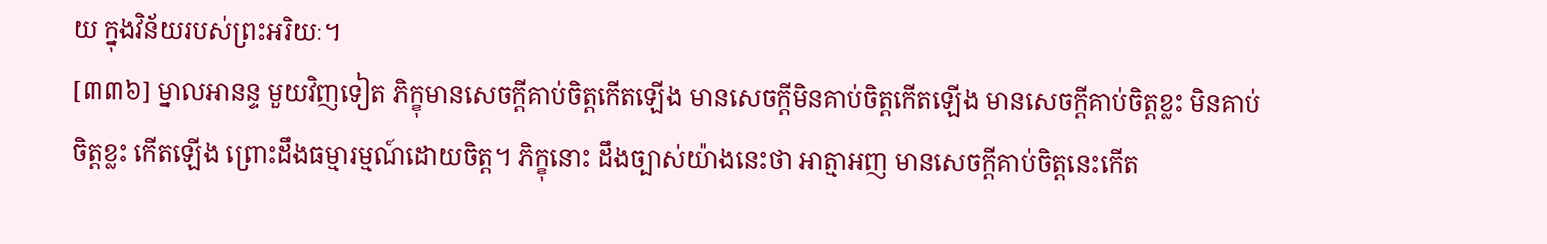យ ក្នុងវិន័យរបស់ព្រះអរិយៈ។
[៣៣៦] ម្នាលអានន្ទ មួយវិញទៀត ភិក្ខុមានសេចក្តីគាប់ចិត្តកើតឡើង មានសេចក្តីមិនគាប់ចិត្តកើតឡើង មានសេចក្តីគាប់ចិត្តខ្លះ មិនគាប់ចិត្តខ្លះ កើតឡើង ព្រោះដឹងធម្មារម្មណ៍ដោយចិត្ត។ ភិក្ខុនោះ ដឹងច្បាស់យ៉ាងនេះថា អាត្មាអញ មានសេចក្តីគាប់ចិត្តនេះកើត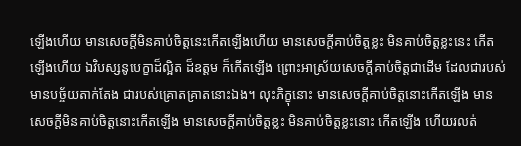ឡើងហើយ មានសេចក្តីមិនគាប់ចិត្តនេះកើតឡើងហើយ មានសេចក្តីគាប់ចិត្តខ្លះ មិនគាប់ចិត្តខ្លះនេះ កើតឡើងហើយ ឯវិបស្សនូបេក្ខាដ៏ល្អិត ដ៏ឧត្តម ក៏កើតឡើង ព្រោះអាស្រ័យសេចក្តីគាប់ចិត្តជាដើម ដែលជារបស់មានបច្ច័យតាក់តែង ជារបស់គ្រោតគ្រាតនោះឯង។ លុះភិក្ខុនោះ មានសេចក្តីគាប់ចិត្តនោះកើតឡើង មានសេចក្តីមិនគាប់ចិត្តនោះកើតឡើង មានសេចក្តីគាប់ចិត្តខ្លះ មិនគាប់ចិត្តខ្លះនោះ កើតឡើង ហើយរលត់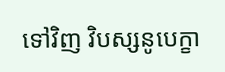ទៅវិញ វិបស្សនូបេក្ខា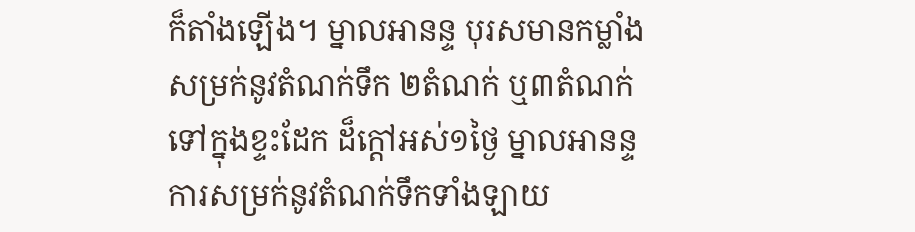ក៏តាំងឡើង។ ម្នាលអានន្ទ បុរសមានកម្លាំង សម្រក់នូវតំណក់ទឹក ២តំណក់ ឬ៣តំណក់ ទៅក្នុងខ្ទះដែក ដ៏ក្តៅអស់១ថ្ងៃ ម្នាលអានន្ទ ការសម្រក់នូវតំណក់ទឹកទាំងឡាយ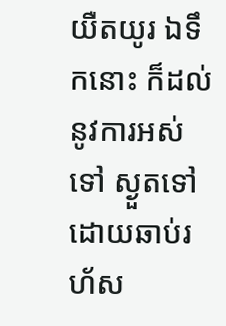យឺតយូរ ឯទឹកនោះ ក៏ដល់នូវការអស់ទៅ ស្ងួតទៅ ដោយឆាប់រហ័ស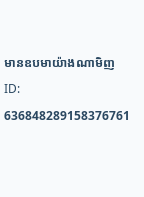មានឧបមាយ៉ាងណាមិញ
ID: 636848289158376761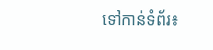ទៅកាន់ទំព័រ៖